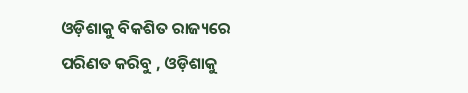ଓଡ଼ିଶାକୁ ବିକଶିତ ରାଜ୍ୟରେ ପରିଣତ କରିବୁ , ଓଡ଼ିଶାକୁ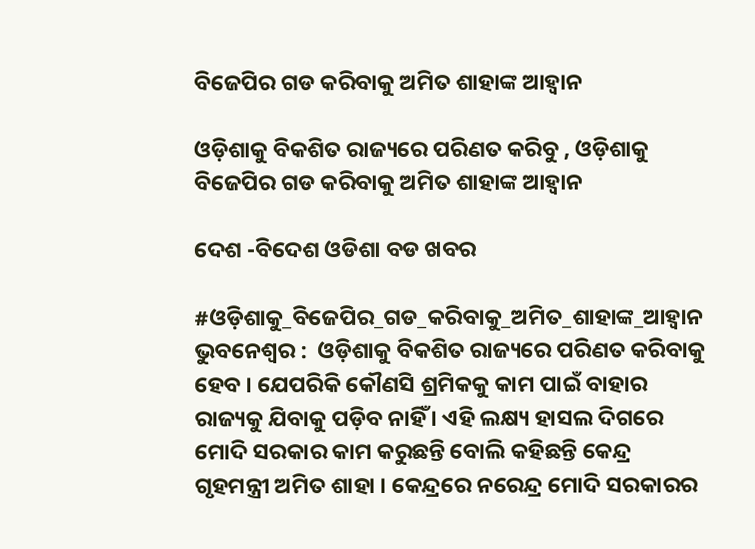ବିଜେପିର ଗଡ କରିବାକୁ ଅମିତ ଶାହାଙ୍କ ଆହ୍ବାନ

ଓଡ଼ିଶାକୁ ବିକଶିତ ରାଜ୍ୟରେ ପରିଣତ କରିବୁ , ଓଡ଼ିଶାକୁ ବିଜେପିର ଗଡ କରିବାକୁ ଅମିତ ଶାହାଙ୍କ ଆହ୍ବାନ

ଦେଶ -ବିଦେଶ ଓଡିଶା ବଡ ଖବର

#ଓଡ଼ିଶାକୁ_ବିଜେପିର_ଗଡ_କରିବାକୁ_ଅମିତ_ଶାହାଙ୍କ_ଆହ୍ବାନ      ଭୁବନେଶ୍ୱର :  ଓଡ଼ିଶାକୁ ବିକଶିତ ରାଜ୍ୟରେ ପରିଣତ କରିବାକୁ ହେବ । ଯେପରିକି କୌଣସି ଶ୍ରମିକକୁ କାମ ପାଇଁ ବାହାର ରାଜ୍ୟକୁ ଯିବାକୁ ପଡ଼ିବ ନାହିଁ । ଏହି ଲକ୍ଷ୍ୟ ହାସଲ ଦିଗରେ ମୋଦି ସରକାର କାମ କରୁଛନ୍ତି ବୋଲି କହିଛନ୍ତି କେନ୍ଦ୍ର ଗୃହମନ୍ତ୍ରୀ ଅମିତ ଶାହା । କେନ୍ଦ୍ରରେ ନରେନ୍ଦ୍ର ମୋଦି ସରକାରର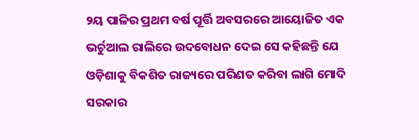୨ୟ ପାଳିର ପ୍ରଥମ ବର୍ଷ ପୂର୍ତ୍ତି ଅବସରରେ ଆୟୋଜିତ ଏକ ଭର୍ଚୁଆଲ ରାଲିରେ ଉଦବୋଧନ ଦେଇ ସେ କହିଛନ୍ତି ଯେ ଓଡ଼ିଶାକୁ ବିକଶିତ ରାଜ୍ୟରେ ପରିଣତ କରିବା ଲାଗି ମୋଦି ସରକାର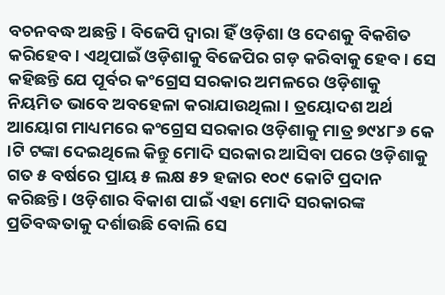ବଚନବଦ୍ଧ ଅଛନ୍ତି । ବିଜେପି ଦ୍ୱାରା ହିଁ ଓଡ଼ିଶା ଓ ଦେଶକୁ ବିକଶିତ କରିହେବ । ଏଥିପାଇଁ ଓଡ଼ିଶାକୁ ବିଜେପିର ଗଡ଼ କରିବାକୁ ହେବ । ସେ କହିଛନ୍ତି ଯେ ପୂର୍ବର କଂଗ୍ରେସ ସରକାର ଅମଳରେ ଓଡ଼ିଶାକୁ ନିୟମିତ ଭାବେ ଅବହେଳା କରାଯାଉଥିଲା । ତ୍ରୟୋଦଶ ଅର୍ଥ ଆୟୋଗ ମାଧ୍ୟମରେ କଂଗ୍ରେସ ସରକାର ଓଡ଼ିଶାକୁ ମାତ୍ର ୭୯୪୮୬ କେ ।ଟି ଟଙ୍କା ଦେଇଥିଲେ କିନ୍ତୁ ମୋଦି ସରକାର ଆସିବା ପରେ ଓଡ଼ିଶାକୁ ଗତ ୫ ବର୍ଷରେ ପ୍ରାୟ ୫ ଲକ୍ଷ ୫୨ ହଜାର ୧୦୯ କୋଟି ପ୍ରଦାନ କରିଛନ୍ତି । ଓଡ଼ିଶାର ବିକାଶ ପାଇଁ ଏହା ମୋଦି ସରକାରଙ୍କ ପ୍ରତିବଦ୍ଧତାକୁ ଦର୍ଶାଉଛି ବୋଲି ସେ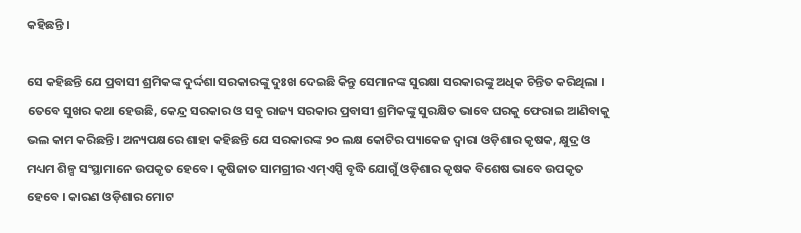କହିଛନ୍ତି ।

ସେ କହିଛନ୍ତି ଯେ ପ୍ରବାସୀ ଶ୍ରମିକଙ୍କ ଦୁର୍ଦ୍ଦଶା ସରକାରଙ୍କୁ ଦୁଃଖ ଦେଇଛି କିନ୍ତୁ ସେମାନଙ୍କ ସୁରକ୍ଷା ସରକାରଙ୍କୁ ଅଧିକ ଚିନ୍ତିତ କରିଥିଲା । ତେବେ ସୁଖର କଥା ହେଉଛି, କେନ୍ଦ୍ର ସରକାର ଓ ସବୁ ରାଜ୍ୟ ସରକାର ପ୍ରବାସୀ ଶ୍ରମିକଙ୍କୁ ସୁରକ୍ଷିତ ଭାବେ ଘରକୁ ଫେରାଇ ଆଣିବାକୁ ଭଲ କାମ କରିଛନ୍ତି । ଅନ୍ୟପକ୍ଷରେ ଶାହା କହିଛନ୍ତି ଯେ ସରକାରଙ୍କ ୨୦ ଲକ୍ଷ କୋଟିର ପ୍ୟାକେଜ ଦ୍ୱାରା ଓଡ଼ିଶାର କୃଷକ, କ୍ଷୁଦ୍ର ଓ ମଧ୍ୟମ ଶିଳ୍ପ ସଂସ୍ଥାମାନେ ଉପକୃତ ହେବେ । କୃଷିଜାତ ସାମଗ୍ରୀର ଏମ୍ଏସ୍ପି ବୃଦ୍ଧି ଯୋଗୁଁ ଓଡ଼ିଶାର କୃଷକ ବିଶେଷ ଭାବେ ଉପକୃତ ହେବେ । କାରଣ ଓଡ଼ିଶାର ମୋଟ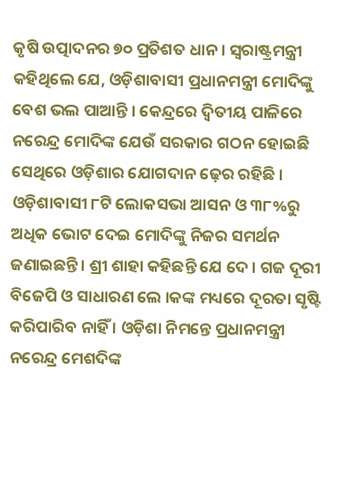କୃଷି ଉତ୍ପାଦନର ୭୦ ପ୍ରତିଶତ ଧାନ । ସ୍ୱରାଷ୍ଟ୍ରମନ୍ତ୍ରୀ କହିଥିଲେ ଯେ, ଓଡ଼ିଶାବାସୀ ପ୍ରଧାନମନ୍ତ୍ରୀ ମୋଦିଙ୍କୁ ବେଶ ଭଲ ପାଆନ୍ତି । କେନ୍ଦ୍ରରେ ଦ୍ୱିତୀୟ ପାଳିରେ ନରେନ୍ଦ୍ର ମୋଦିଙ୍କ ଯେଉଁ ସରକାର ଗଠନ ହୋଇଛି ସେଥିରେ ଓଡ଼ିଶାର ଯୋଗଦାନ ଢ଼େର ରହିଛି । ଓଡ଼ିଶାବାସୀ ୮ଟି ଲୋକସଭା ଆସନ ଓ ୩୮%ରୁ ଅଧିକ ଭୋଟ ଦେଇ ମୋଦିଙ୍କୁ ନିଜର ସମର୍ଥନ ଜଣାଇଛନ୍ତି । ଶ୍ରୀ ଶାହା କହିଛନ୍ତି ଯେ ଦେ । ଗଜ ଦୂରୀ ବିଜେପି ଓ ସାଧାରଣ ଲେ ।କଙ୍କ ମଧ୍ୟରେ ଦୂରତା ସୃଷ୍ଟି କରିପାରିବ ନାହିଁ । ଓଡ଼ିଶା ନିମନ୍ତେ ପ୍ରଧାନମନ୍ତ୍ରୀ ନରେନ୍ଦ୍ର ମେଶଦିଙ୍କ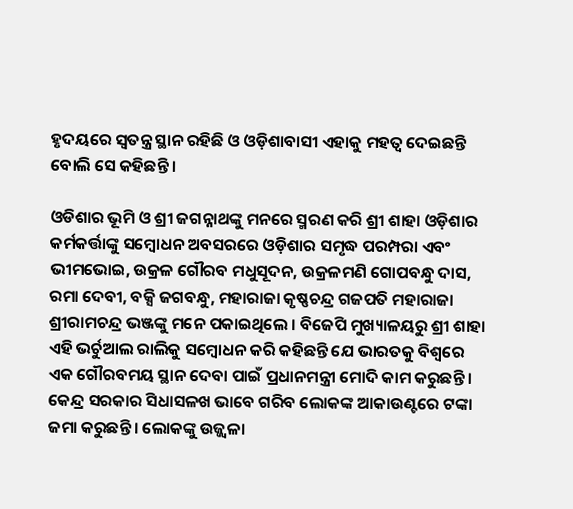ହୃଦୟରେ ସ୍ୱତନ୍ତ୍ର ସ୍ଥାନ ରହିଛି ଓ ଓଡ଼ିଶାବାସୀ ଏହାକୁ ମହତ୍ୱ ଦେଇଛନ୍ତି ବୋଲି ସେ କହିଛନ୍ତି ।

ଓଡିଶାର ଭୂମି ଓ ଶ୍ରୀ ଜଗନ୍ନାଥଙ୍କୁ ମନରେ ସ୍ମରଣ କରି ଶ୍ରୀ ଶାହା ଓଡ଼ିଶାର କର୍ମକର୍ତ୍ତାଙ୍କୁ ସମ୍ବୋଧନ ଅବସରରେ ଓଡ଼ିଶାର ସମୃଦ୍ଧ ପରମ୍ପରା ଏବଂ ଭୀମଭୋଇ, ଉକ୍ରଳ ଗୌରବ ମଧୁସୂଦନ, ଉକ୍ରଳମଣି ଗୋପବନ୍ଧୁ ଦାସ, ରମା ଦେବୀ, ବକ୍ସି ଜଗବନ୍ଧୁ, ମହାରାଜା କୃଷ୍ଣଚନ୍ଦ୍ର ଗଜପତି ମହାରାଜା ଶ୍ରୀରାମଚନ୍ଦ୍ର ଭଞ୍ଜଙ୍କୁ ମନେ ପକାଇଥିଲେ । ବିଜେପି ମୁଖ୍ୟାଳୟରୁ ଶ୍ରୀ ଶାହା ଏହି ଭର୍ଚୁଆଲ ରାଲିକୁ ସମ୍ବୋଧନ କରି କହିଛନ୍ତି ଯେ ଭାରତକୁ ବିଶ୍ୱରେ ଏକ ଗୌରବମୟ ସ୍ଥାନ ଦେବା ପାଇଁ ପ୍ରଧାନମନ୍ତ୍ରୀ ମୋଦି କାମ କରୁଛନ୍ତି । କେନ୍ଦ୍ର ସରକାର ସିଧାସଳଖ ଭାବେ ଗରିବ ଲୋକଙ୍କ ଆକାଉଣ୍ଟରେ ଟଙ୍କା ଜମା କରୁଛନ୍ତି । ଲୋକଙ୍କୁ ଉଜ୍ଜ୍ୱଳା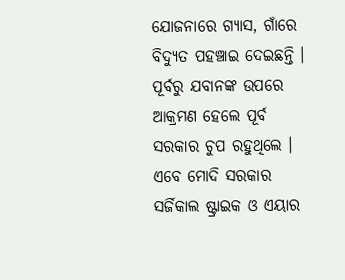ଯୋଜନାରେ ଗ୍ୟାସ, ଗାଁରେ ବିଦ୍ୟୁତ ପହଞ୍ଚାଇ ଦେଇଛନ୍ତି । ପୂର୍ବରୁ ଯବାନଙ୍କ ଉପରେ ଆକ୍ରମଣ ହେଲେ ପୂର୍ବ ସରକାର ଚୁପ ରହୁଥିଲେ । ଏବେ ମୋଦି ସରକାର ସର୍ଜିକାଲ ଷ୍ଟ୍ରାଇକ ଓ ଏୟାର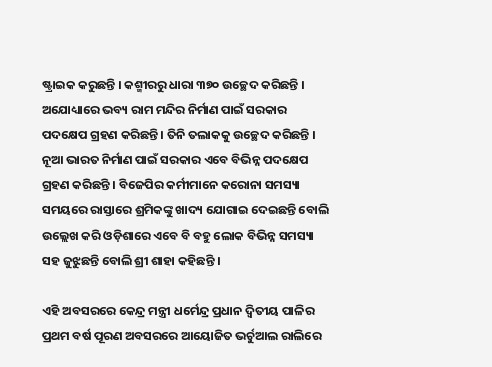ଷ୍ଟ୍ରାଇକ କରୁଛନ୍ତି । କଶ୍ମୀରରୁ ଧାରା ୩୭୦ ଉଚ୍ଛେଦ କରିଛନ୍ତି । ଅଯୋଧ୍ୟାରେ ଭବ୍ୟ ରାମ ମନ୍ଦିର ନିର୍ମାଣ ପାଇଁ ସରକାର ପଦକ୍ଷେପ ଗ୍ରହଣ କରିଛନ୍ତି । ତିନି ତଲାକକୁ ଉଚ୍ଛେଦ କରିଛନ୍ତି । ନୂଆ ଭାରତ ନିର୍ମାଣ ପାଇଁ ସରକାର ଏବେ ବିଭିନ୍ନ ପଦକ୍ଷେପ ଗ୍ରହଣ କରିଛନ୍ତି । ବିଜେପିର କର୍ମୀମାନେ କରୋନା ସମସ୍ୟା ସମୟରେ ରାସ୍ତାରେ ଶ୍ରମିକଙ୍କୁ ଖାଦ୍ୟ ଯୋଗାଇ ଦେଇଛନ୍ତି ବୋଲି ଉଲ୍ଲେଖ କରି ଓଡ଼ିଶାରେ ଏବେ ବି ବହୁ ଲୋକ ବିଭିନ୍ନ ସମସ୍ୟା ସହ ଜୁଝୁଛନ୍ତି ବୋଲି ଶ୍ରୀ ଶାହା କହିଛନ୍ତି ।

ଏହି ଅବସରରେ କେନ୍ଦ୍ର ମନ୍ତ୍ରୀ ଧର୍ମେନ୍ଦ୍ର ପ୍ରଧାନ ଦ୍ୱିତୀୟ ପାଳିର ପ୍ରଥମ ବର୍ଷ ପୂରଣ ଅବସରରେ ଆୟୋଜିତ ଭର୍ଚୁଆଲ ରାଲିରେ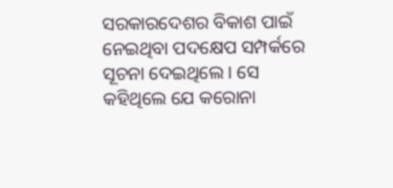ସରକାରଦେଶର ବିକାଶ ପାଇଁ ନେଇଥିବା ପଦକ୍ଷେପ ସମ୍ପର୍କରେ ସୂଚନା ଦେଇଥିଲେ । ସେ କହିଥିଲେ ଯେ କରୋନା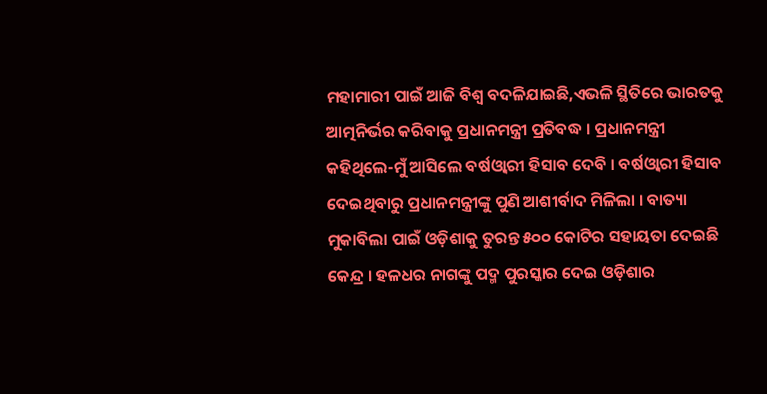ମହାମାରୀ ପାଇଁ ଆଜି ବିଶ୍ୱ ବଦଳିଯାଇଛି,ଏଭଳି ସ୍ଥିତିରେ ଭାରତକୁ ଆତ୍ମନିର୍ଭର କରିବାକୁ ପ୍ରଧାନମନ୍ତ୍ରୀ ପ୍ରତିବଦ୍ଧ । ପ୍ରଧାନମନ୍ତ୍ରୀ କହିଥିଲେ-ମୁଁ ଆସିଲେ ବର୍ଷଓ୍ବାରୀ ହିସାବ ଦେବି । ବର୍ଷଓ୍ବାରୀ ହିସାବ ଦେଇଥିବାରୁ ପ୍ରଧାନମନ୍ତ୍ରୀଙ୍କୁ ପୁଣି ଆଶୀର୍ବାଦ ମିଳିଲା । ବାତ୍ୟା ମୁକାବିଲା ପାଇଁ ଓଡ଼ିଶାକୁ ତୁରନ୍ତ ୫୦୦ କୋଟିର ସହାୟତା ଦେଇଛି କେନ୍ଦ୍ର । ହଳଧର ନାଗଙ୍କୁ ପଦ୍ମ ପୁରସ୍କାର ଦେଇ ଓଡ଼ିଶାର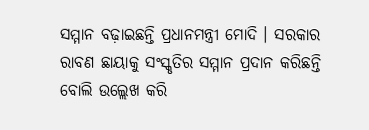ସମ୍ମାନ ବଢ଼ାଇଛନ୍ତି ପ୍ରଧାନମନ୍ତ୍ରୀ ମୋଦି । ସରକାର ରାବଣ ଛାୟାକୁ ସଂସ୍କୃତିର ସମ୍ମାନ ପ୍ରଦାନ କରିଛନ୍ତି ବୋଲି ଉଲ୍ଲେଖ କରି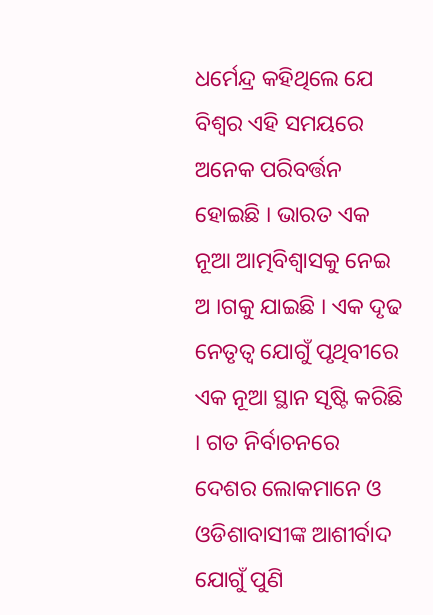ଧର୍ମେନ୍ଦ୍ର କହିଥିଲେ ଯେ ବିଶ୍ୱର ଏହି ସମୟରେ ଅନେକ ପରିବର୍ତ୍ତନ ହୋଇଛି । ଭାରତ ଏକ ନୂଆ ଆତ୍ମବିଶ୍ୱାସକୁ ନେଇ ଅ ।ଗକୁ ଯାଇଛି । ଏକ ଦୃଢ ନେତୃତ୍ୱ ଯୋଗୁଁ ପୃଥିବୀରେ ଏକ ନୂଆ ସ୍ଥାନ ସୃଷ୍ଟି କରିଛି । ଗତ ନିର୍ବାଚନରେ ଦେଶର ଲୋକମାନେ ଓ ଓଡିଶାବାସୀଙ୍କ ଆଶୀର୍ବାଦ ଯୋଗୁଁ ପୁଣି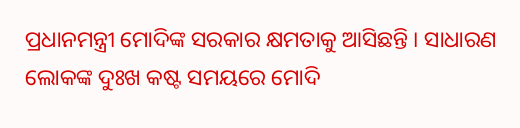ପ୍ରଧାନମନ୍ତ୍ରୀ ମୋଦିଙ୍କ ସରକାର କ୍ଷମତାକୁ ଆସିଛନ୍ତି । ସାଧାରଣ ଲୋକଙ୍କ ଦୁଃଖ କଷ୍ଟ ସମୟରେ ମୋଦି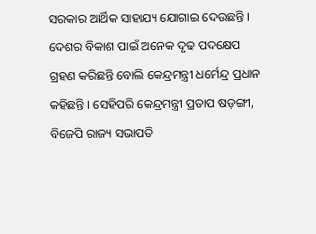ସରକାର ଆର୍ଥିକ ସାହାଯ୍ୟ ଯୋଗାଇ ଦେଉଛନ୍ତି । ଦେଶର ବିକାଶ ପାଇଁ ଅନେକ ଦୃଢ ପଦକ୍ଷେପ ଗ୍ରହଣ କରିଛନ୍ତି ବୋଲି କେନ୍ଦ୍ରମନ୍ତ୍ରୀ ଧର୍ମେନ୍ଦ୍ର ପ୍ରଧାନ କହିଛନ୍ତି । ସେହିପରି କେନ୍ଦ୍ରମନ୍ତ୍ରୀ ପ୍ରତାପ ଷଡ଼ଙ୍ଗୀ, ବିଜେପି ରାଜ୍ୟ ସଭାପତି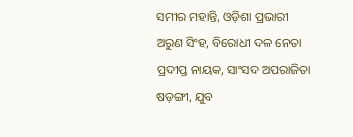ସମୀର ମହାନ୍ତି, ଓଡ଼ିଶା ପ୍ରଭାରୀ ଅରୁଣ ସିଂହ, ବିରୋଧୀ ଦଳ ନେତା ପ୍ରଦୀପ୍ତ ନାୟକ, ସାଂସଦ ଅପରାଜିତା ଷଡ଼ଙ୍ଗୀ, ଯୁବ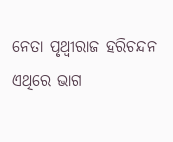ନେତା ପୃଥ୍ୱୀରାଜ ହରିଚନ୍ଦନ ଏଥିରେ ଭାଗ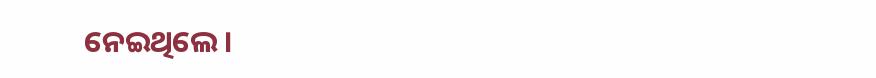ନେଇଥିଲେ ।